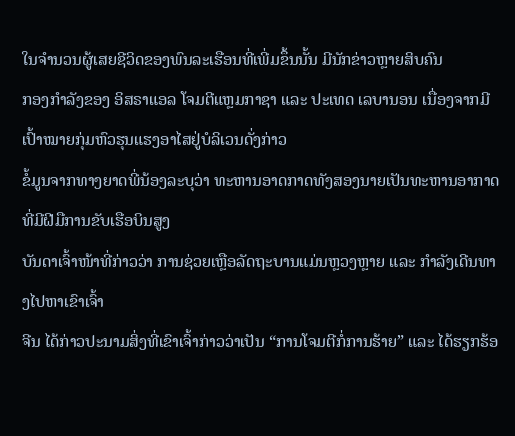ໃນຈຳນວນຜູ້ເສຍຊີວິດຂອງພົນລະເຮືອນທີ່ເພີ່ມຂຶ້ນນັ້ນ ມີນັກຂ່າວຫຼາຍສິບຄົນ
ກອງກໍາລັງຂອງ ອິສຣາແອລ ໂຈມຕີແຫຼມກາຊາ ແລະ ປະເທດ ເລບານອນ ເນື່ອງຈາກມີເປົ້າໝາຍກຸ່ມຫົວຮຸນແຮງອາໄສຢູ່ບໍລິເວນດັ່ງກ່າວ
ຂໍ້ມູນຈາກທາງຍາດພີ່ນ້ອງລະບຸວ່າ ທະຫານອາດກາດທັງສອງນາຍເປັນທະຫານອາກາດທີ່ມີຝີມືການຂັບເຮືອບິນສູງ
ບັນດາເຈົ້າໜ້າທີ່ກ່າວວ່າ ການຊ່ວຍເຫຼືອລັດຖະບານແມ່ນຫຼວງຫຼາຍ ແລະ ກຳລັງເດີນທາງໄປຫາເຂົາເຈົ້າ
ຈີນ ໄດ້ກ່າວປະນາມສິ່ງທີ່ເຂົາເຈົ້າກ່າວວ່າເປັນ “ການໂຈມຕີກໍ່ການຮ້າຍ” ແລະ ໄດ້ຮຽກຮ້ອ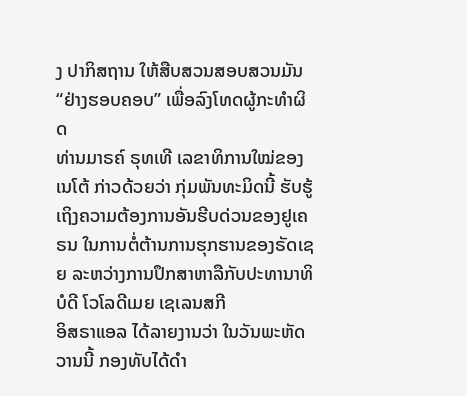ງ ປາກິສຖານ ໃຫ້ສືບສວນສອບສວນມັນ “ຢ່າງຮອບຄອບ” ເພື່ອລົງໂທດຜູ້ກະທຳຜິດ
ທ່ານມາຣຄ໌ ຣຸທເທີ ເລຂາທິການໃໝ່ຂອງເນໂຕ້ ກ່າວດ້ວຍວ່າ ກຸ່ມພັນທະມິດນີ້ ຮັບຮູ້ເຖິງຄວາມຕ້ອງການອັນຮີບດ່ວນຂອງຢູເຄຣນ ໃນການຕໍ່ຕ້ານການຮຸກຮານຂອງຣັດເຊຍ ລະຫວ່າງການປຶກສາຫາລືກັບປະທານາທິບໍດີ ໂວໂລດີເມຍ ເຊເລນສກີ
ອິສຣາແອລ ໄດ້ລາຍງານວ່າ ໃນວັນພະຫັດວານນີ້ ກອງທັບໄດ້ດຳ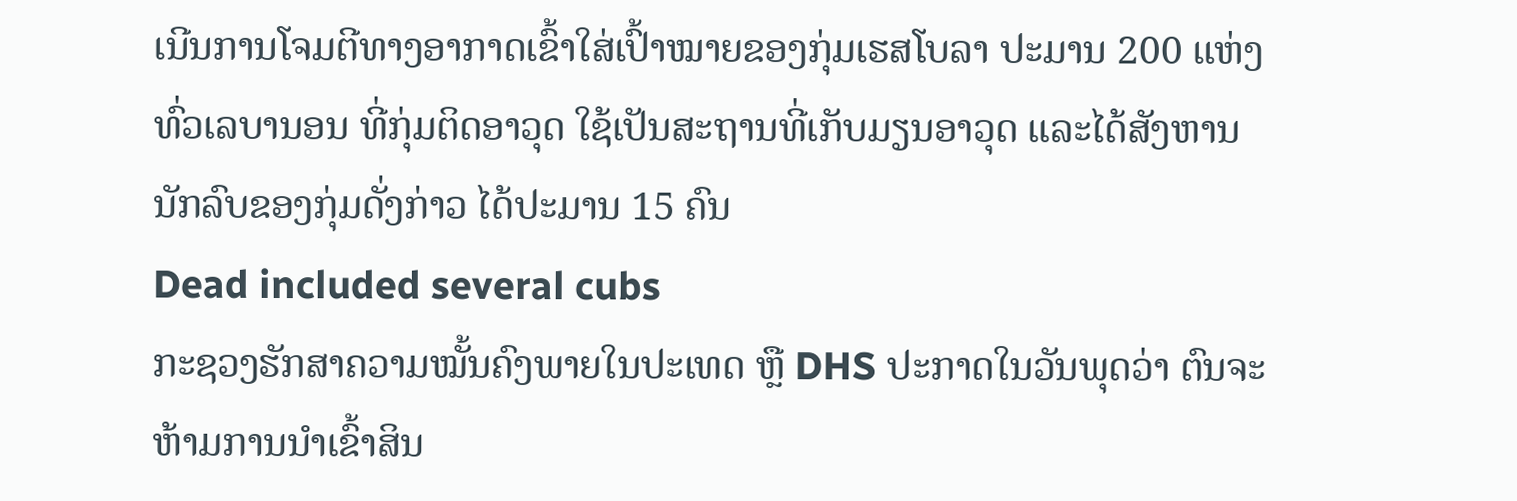ເນີນການໂຈມຕີທາງອາກາດເຂົ້າໃສ່ເປົ້າໝາຍຂອງກຸ່ມເຮສໂບລາ ປະມານ 200 ແຫ່ງທົ່ວເລບານອນ ທີ່ກຸ່ມຕິດອາວຸດ ໃຊ້ເປັນສະຖານທີ່ເກັບມຽນອາວຸດ ແລະໄດ້ສັງຫານນັກລົບຂອງກຸ່ມດັ່ງກ່າວ ໄດ້ປະມານ 15 ຄົນ
Dead included several cubs
ກະຊວງຮັກສາຄວາມໝັ້ນຄົງພາຍໃນປະເທດ ຫຼື DHS ປະກາດໃນວັນພຸດວ່າ ຕົນຈະຫ້າມການນຳເຂົ້າສິນ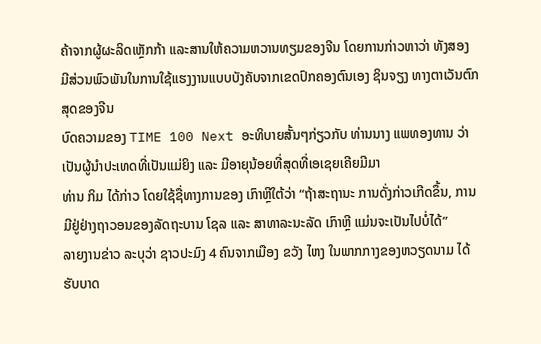ຄ້າຈາກຜູ້ຜະລິດເຫຼັກກ້າ ແລະສານໃຫ້ຄວາມຫວານທຽມຂອງຈີນ ໂດຍການກ່າວຫາວ່າ ທັງສອງ ມີສ່ວນພົວພັນໃນການໃຊ້ແຮງງານແບບບັງຄັບຈາກເຂດປົກຄອງຕົນເອງ ຊິນຈຽງ ທາງຕາເວັນຕົກສຸດຂອງຈີນ
ບົດຄວາມຂອງ TIME 100 Next ອະທິບາຍສັ້ນໆກ່ຽວກັບ ທ່ານນາງ ແພທອງທານ ວ່າເປັນຜູ້ນຳປະເທດທີ່ເປັນແມ່ຍິງ ແລະ ມີອາຍຸນ້ອຍທີ່ສຸດທີ່ເອເຊຍເຄີຍມີມາ
ທ່ານ ກິມ ໄດ້ກ່າວ ໂດຍໃຊ້ຊື່ທາງການຂອງ ເກົາຫຼີໃຕ້ວ່າ “ຖ້າສະຖານະ ການດັ່ງກ່າວເກີດຂຶ້ນ, ການມີຢູ່ຢ່າງຖາວອນຂອງລັດຖະບານ ໂຊລ ແລະ ສາທາລະນະລັດ ເກົາຫຼີ ແມ່ນຈະເປັນໄປບໍ່ໄດ້”
ລາຍງານຂ່າວ ລະບຸວ່າ ຊາວປະມົງ 4 ຄົນຈາກເມືອງ ຂວັງ ໄຫງ ໃນພາກກາງຂອງຫວຽດນາມ ໄດ້ຮັບບາດ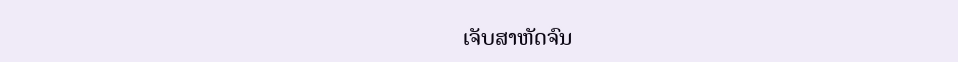ເຈັບສາຫັດຈົນ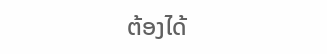ຕ້ອງໄດ້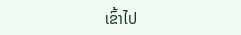ເຂົ້າໄປ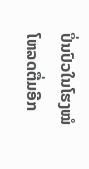ປິ່ນປົວໃນໂຮງໝໍ
ໂຫລດຕື່ມອີກ